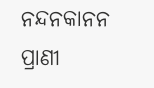ନନ୍ଦନକାନନ ପ୍ରାଣୀ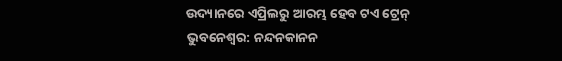ଉଦ୍ୟାନରେ ଏପ୍ରିଲରୁ ଆରମ୍ଭ ହେବ ଟଏ ଟ୍ରେନ୍
ଭୁବନେଶ୍ୱର: ନନ୍ଦନକାନନ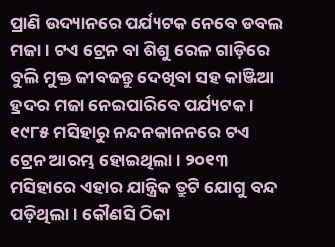ପ୍ରାଣି ଉଦ୍ୟାନରେ ପର୍ଯ୍ୟଟକ ନେବେ ଡବଲ ମଜା । ଟଏ ଟ୍ରେନ ବା ଶିଶୁ ରେଳ ଗାଡ଼ିରେ ବୁଲି ମୁକ୍ତ ଜୀବଜନ୍ତୁ ଦେଖିବା ସହ କାଞ୍ଜିଆ ହ୍ରଦର ମଜା ନେଇପାରିବେ ପର୍ଯ୍ୟଟକ । ୧୯୮୫ ମସିହାରୁ ନନ୍ଦନକାନନରେ ଟଏ ଟ୍ରେନ ଆରମ୍ଭ ହୋଇଥିଲା । ୨୦୧୩ ମସିହାରେ ଏହାର ଯାନ୍ତ୍ରିକ ତ୍ରୁଟି ଯୋଗୁ ବନ୍ଦ ପଡ଼ିଥିଲା । କୌଣସି ଠିକା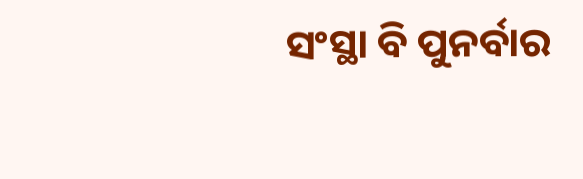ସଂସ୍ଥା ବି ପୁନର୍ବାର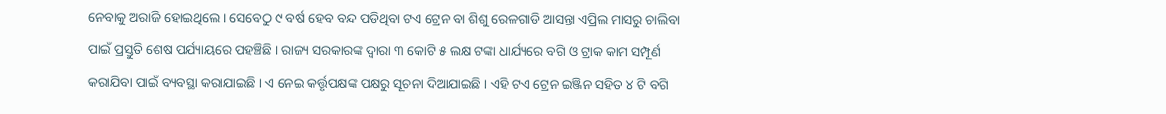ନେବାକୁ ଅରାଜି ହୋଇଥିଲେ । ସେବେଠୁ ୯ ବର୍ଷ ହେବ ବନ୍ଦ ପଡିଥିବା ଟଏ ଟ୍ରେନ ବା ଶିଶୁ ରେଳଗାଡି ଆସନ୍ତା ଏପ୍ରିଲ ମାସରୁ ଚାଲିବା ପାଇଁ ପ୍ରସ୍ତୁତି ଶେଷ ପର୍ଯ୍ୟାୟରେ ପହଞ୍ଚିଛି । ରାଜ୍ୟ ସରକାରଙ୍କ ଦ୍ୱାରା ୩ କୋଟି ୫ ଲକ୍ଷ ଟଙ୍କା ଧାର୍ଯ୍ୟରେ ବଗି ଓ ଟ୍ରାକ କାମ ସମ୍ପୂର୍ଣ କରାଯିବା ପାଇଁ ବ୍ୟବସ୍ଥା କରାଯାଇଛି । ଏ ନେଇ କର୍ତ୍ତୃପକ୍ଷଙ୍କ ପକ୍ଷରୁ ସୂଚନା ଦିଆଯାଇଛି । ଏହି ଟଏ ଟ୍ରେନ ଇଞ୍ଜିନ ସହିତ ୪ ଟି ବଗି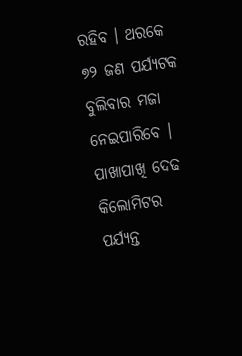ରହିବ । ଥରକେ ୭୨ ଜଣ ପର୍ଯ୍ୟଟକ ବୁଲିବାର ମଜା ନେଇପାରିବେ । ପାଖାପାଖି ଦେଢ କିଲୋମିଟର ପର୍ଯ୍ୟନ୍ତ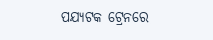ପଯ୍ୟଟକ ଟ୍ରେନରେ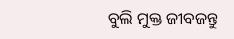ବୁଲି ମୁକ୍ତ ଜୀବଜନ୍ତୁ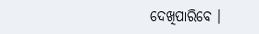ଦେଖିପାରିବେ ।